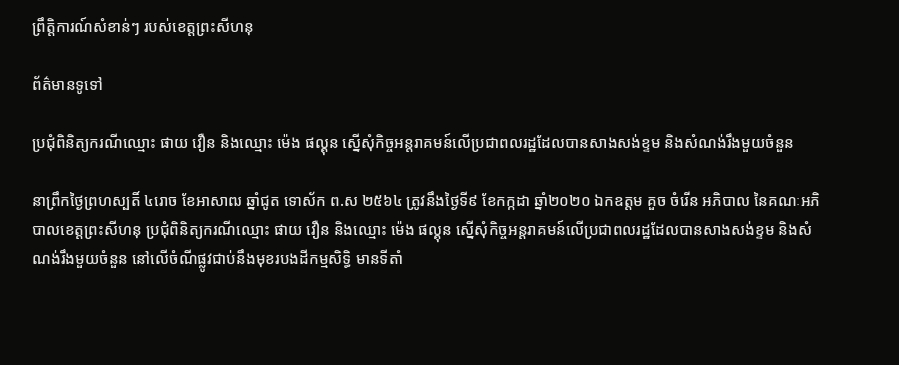ព្រឹត្តិការណ៍សំខាន់ៗ របស់ខេត្តព្រះសីហនុ

ព័ត៌មានទូទៅ

ប្រជុំពិនិត្យករណីឈ្មោះ ផាយ វឿន និងឈ្មោះ ម៉េង ផល្គុន ស្នើសុំកិច្ចអន្តរាគមន៍លើប្រជាពលរដ្ឋដែលបានសាងសង់ខ្ទម និងសំណង់រឹងមួយចំនួន

នាព្រឹកថ្ងៃព្រហស្បតិ៍ ៤រោច ខែអាសាឍ ឆ្នាំជូត ទោស័ក ព.ស ២៥៦៤ ត្រូវនឹងថ្ងៃទី៩ ខែកក្កដា ឆ្នាំ២០២០ ឯកឧត្តម គួច ចំរើន អភិបាល នៃគណៈអភិបាលខេត្តព្រះសីហនុ ប្រជុំពិនិត្យករណីឈ្មោះ ផាយ វឿន និងឈ្មោះ ម៉េង ផល្គុន ស្នើសុំកិច្ចអន្តរាគមន៍លើប្រជាពលរដ្ឋដែលបានសាងសង់ខ្ទម និងសំណង់រឹងមួយចំនួន នៅលើចំណីផ្លូវជាប់នឹងមុខរបងដីកម្មសិទ្ធិ មានទីតាំ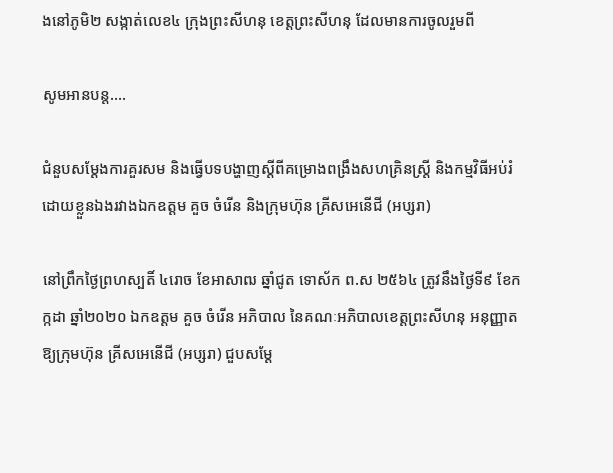ងនៅភូមិ២ សង្កាត់លេខ៤ ក្រុងព្រះសីហនុ ខេត្តព្រះសីហនុ ដែលមានការចូលរួមពី

សូមអានបន្ត....

ជំនួបសម្ដែងការគួរសម និងធ្វើបទបង្ហាញស្តីពីគម្រោងពង្រឹងសហគ្រិនស្ត្រី និងកម្មវិធីអប់រំដោយខ្លួនឯងរវាងឯកឧត្តម គួច ចំរើន និងក្រុមហ៊ុន គ្រីសអេនើជី (អប្សរា)

នៅព្រឹកថ្ងៃព្រហស្បតិ៍ ៤រោច ខែអាសាឍ ឆ្នាំជូត ទោស័ក ព.ស ២៥៦៤ ត្រូវនឹងថ្ងៃទី៩ ខែកក្កដា ឆ្នាំ២០២០ ឯកឧត្តម គួច ចំរើន អភិបាល នៃគណៈអភិបាលខេត្តព្រះសីហនុ អនុញ្ញាតឱ្យក្រុមហ៊ុន គ្រីសអេនើជី (អប្សរា) ជួបសម្ដែ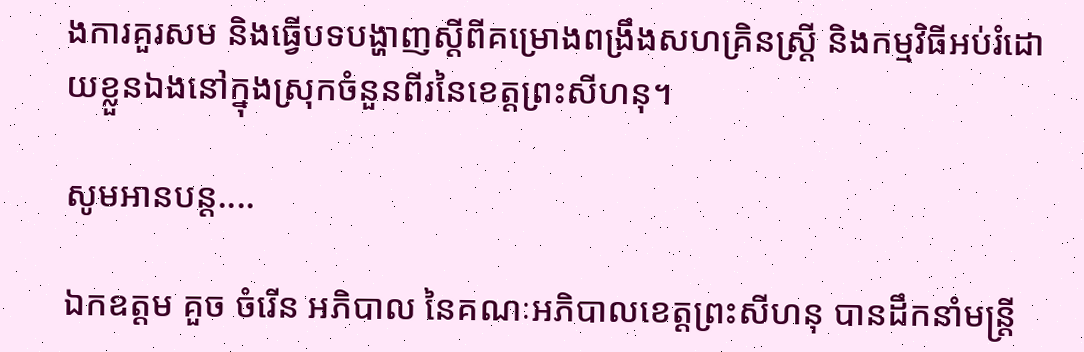ងការគួរសម និងធ្វើបទបង្ហាញស្តីពីគម្រោងពង្រឹងសហគ្រិនស្ត្រី និងកម្មវិធីអប់រំដោយខ្លួនឯងនៅក្នុងស្រុកចំនួនពីរនៃខេត្តព្រះសីហនុ។

សូមអានបន្ត....

ឯកឧត្តម គួច ចំរើន អភិបាល នៃគណៈអភិបាលខេត្តព្រះសីហនុ បានដឹកនាំមន្ត្រី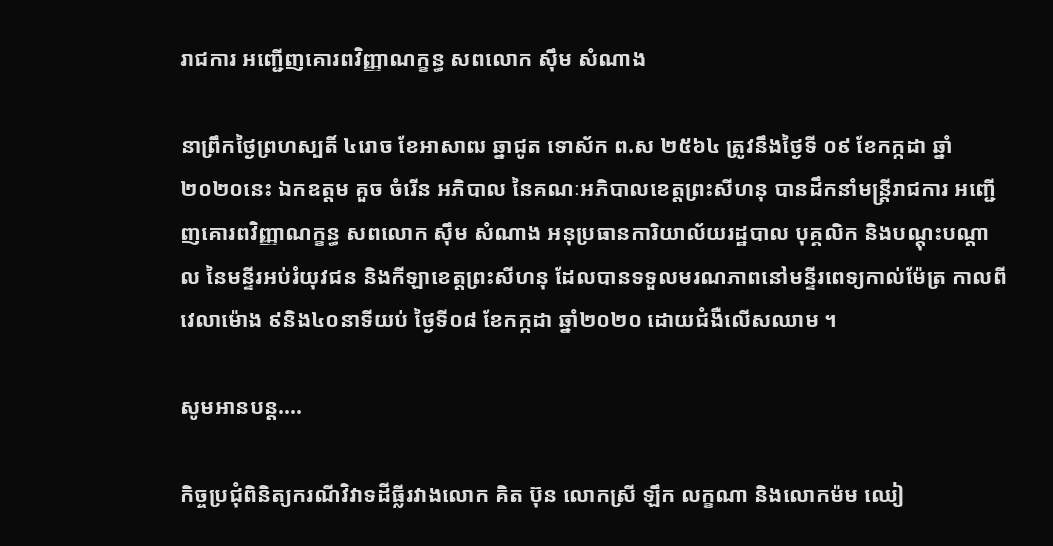រាជការ អញ្ជើញគោរពវិញ្ញាណក្ខន្ធ សពលោក ស៊ឹម សំណាង

នាព្រឹកថ្ងៃព្រហស្បតិ៍ ៤រោច ខែអាសាឍ ឆ្នាជូត ទោស័ក ព.ស ២៥៦៤ ត្រូវនឹងថ្ងៃទី ០៩ ខែកក្កដា ឆ្នាំ២០២០នេះ ឯកឧត្តម គួច ចំរើន អភិបាល នៃគណៈអភិបាលខេត្តព្រះសីហនុ បានដឹកនាំមន្ត្រីរាជការ អញ្ជើញគោរពវិញ្ញាណក្ខន្ធ សពលោក ស៊ឹម សំណាង អនុប្រធានការិយាល័យរដ្ឋបាល បុគ្គលិក និងបណ្តុះបណ្តាល នៃមន្ទីរអប់រំយុវជន និងកីឡាខេត្តព្រះសីហនុ ដែលបានទទួលមរណភាពនៅមន្ទីរពេទ្យកាល់ម៉ែត្រ កាលពីវេលាម៉ោង ៩និង៤០នាទីយប់ ថ្ងៃទី០៨ ខែកក្កដា ឆ្នាំ២០២០ ដោយជំងឺលើសឈាម ។

សូមអានបន្ត....

កិច្ចប្រជុំពិនិត្យករណីវិវាទដីធ្លីរវាងលោក គិត ប៊ុន លោកស្រី ឡឹក លក្ខណា និងលោកម៉ម ឈៀ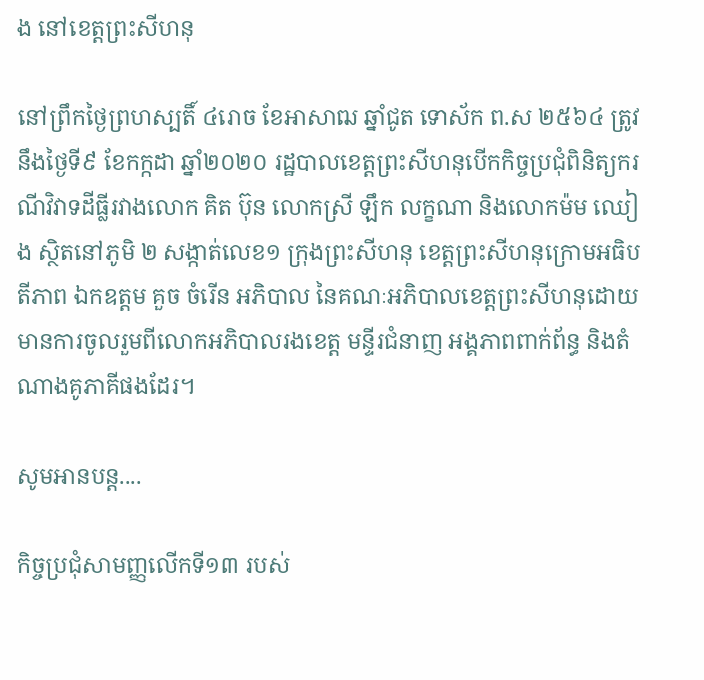ង នៅខេត្តព្រះសីហនុ

នៅព្រឹកថ្ងៃព្រហស្បតិ៍ ៤រោច ខែអាសាឍ ឆ្នាំជូត ទោស័ក ព.ស ២៥៦៤ ត្រូវនឹងថ្ងៃទី៩ ខែកក្កដា ឆ្នាំ២០២០ រដ្ឋបាលខេត្តព្រះសីហនុបើកកិច្ចប្រជុំពិនិត្យករណីវិវាទដីធ្លីរវាងលោក គិត ប៊ុន លោកស្រី ឡឹក លក្ខណា និងលោកម៉ម ឈៀង ស្ថិតនៅភូមិ ២ សង្កាត់លេខ១ ក្រុងព្រះសីហនុ ខេត្តព្រះសីហនុក្រោមអធិបតីភាព ឯកឧត្តម គួច ចំរើន អភិបាល នៃគណៈអភិបាលខេត្តព្រះសីហនុដោយមានការចូលរួមពីលោកអភិបាលរងខេត្ត មន្ទីរជំនាញ អង្គភាពពាក់ព័ន្ធ និងតំណាងគូភាគីផងដែរ។

សូមអានបន្ត....

កិច្ចប្រជុំសាមញ្ញលើកទី១៣ របស់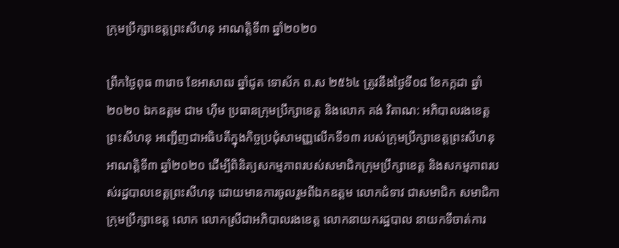ក្រុមប្រឹក្សាខេត្តព្រះសីហនុ អាណត្តិទី៣ ឆ្នាំ២០២០

ព្រឹកថ្ងៃពុធ ៣រោច ខែអាសាឍ ឆ្នាំជូត ទោស័ក ព.ស ២៥៦៤ ត្រូវនឹងថ្ងៃទី០៨ ខែកក្កដា ឆ្នាំ២០២០ ឯកឧត្តម ជាម ហ៊ីម ប្រធានក្រុមប្រឹក្សាខេត្ត និងលោក គង់ វិតាណ: អភិបាលរងខេត្តព្រះសីហនុ អញ្ជើញជាអធិបតីក្នុងកិច្ចប្រជុំសាមញ្ញលើកទី១៣ របស់ក្រុមប្រឹក្សាខេត្តព្រះសីហនុ អាណត្តិទី៣ ឆ្នាំ២០២០ ដើម្បីពិនិត្យសកម្មភាពរបស់សមាជិកក្រុមប្រឹក្សាខេត្ត និងសកម្មភាពរបស់រដ្ឋបាលខេត្តព្រះសីហនុ ដោយមានការចូលរួមពីឯកឧត្តម លោកជំទាវ ជាសមាជិក សមាជិកា ក្រុមប្រឹក្សាខេត្ត លោក លោកស្រីជាអភិបាលរងខេត្ត លោកនាយករដ្ឋបាល នាយកទីចាត់ការ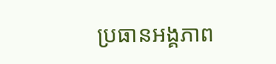ប្រធានអង្គភាព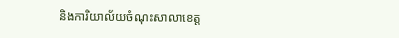និងការិយាល័យចំណុះសាលាខេត្ត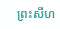ព្រះសីហ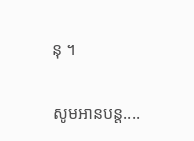នុ ។

សូមអានបន្ត....